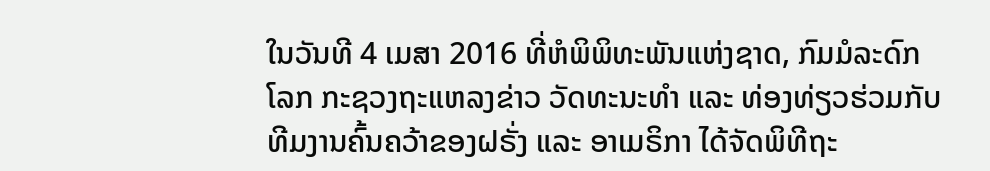ໃນວັນທີ 4 ເມສາ 2016 ທີ່ຫໍພິພິທະພັນແຫ່ງຊາດ, ກົມມໍລະດົກໂລກ ກະຊວງຖະແຫລງຂ່າວ ວັດທະນະທຳ ແລະ ທ່ອງທ່ຽວຮ່ວມກັບ ທີມງານຄົ້ນຄວ້າຂອງຝຣັ່ງ ແລະ ອາເມຣິກາ ໄດ້ຈັດພິທີຖະ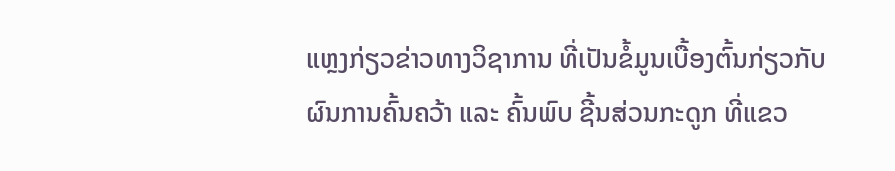ແຫຼງກ່ຽວຂ່າວທາງວິຊາການ ທີ່ເປັນຂໍ້ມູນເບື້ອງຕົ້ນກ່ຽວກັບຜົນການຄົ້ນຄວ້າ ແລະ ຄົ້ນພົບ ຊີ້ນສ່ວນກະດູກ ທີ່ແຂວ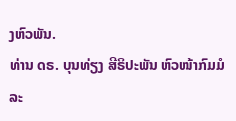ງຫົວພັນ.
ທ່ານ ດຣ. ບຸນທ່ຽງ ສີຣິປະພັນ ຫົວໜ້າກົມມໍລະ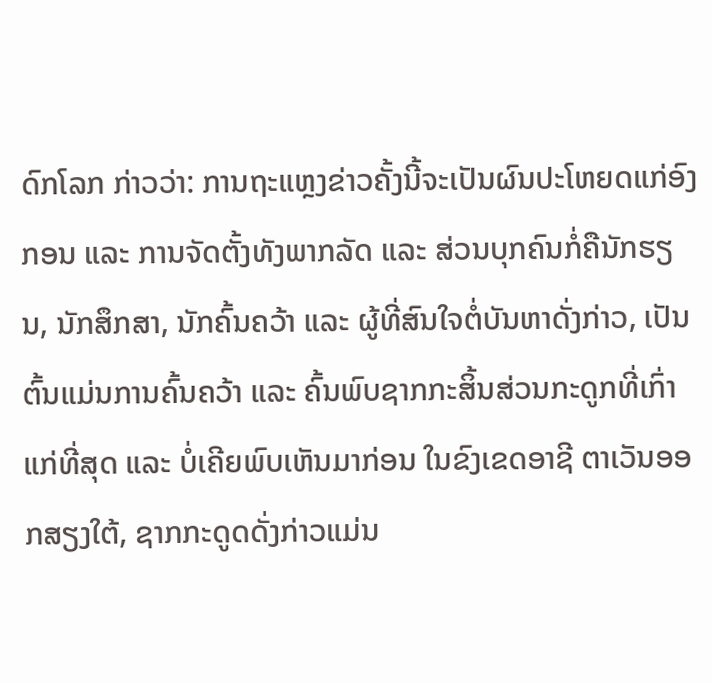ດົກໂລກ ກ່າວວ່າ: ການຖະແຫຼງຂ່າວຄັ້ງນີ້ຈະເປັນຜົນປະໂຫຍດແກ່ອົງກອນ ແລະ ການຈັດຕັ້ງທັງພາກລັດ ແລະ ສ່ວນບຸກຄົນກໍ່ຄືນັກຮຽນ, ນັກສຶກສາ, ນັກຄົ້ນຄວ້າ ແລະ ຜູ້ທີ່ສົນໃຈຕໍ່ບັນຫາດັ່ງກ່າວ, ເປັນຕົ້ນແມ່ນການຄົ້ນຄວ້າ ແລະ ຄົ້ນພົບຊາກກະສິ້ນສ່ວນກະດູກທີ່ເກົ່າແກ່ທີ່ສຸດ ແລະ ບໍ່ເຄີຍພົບເຫັນມາກ່ອນ ໃນຂົງເຂດອາຊີ ຕາເວັນອອກສຽງໃຕ້, ຊາກກະດູດດັ່ງກ່າວແມ່ນ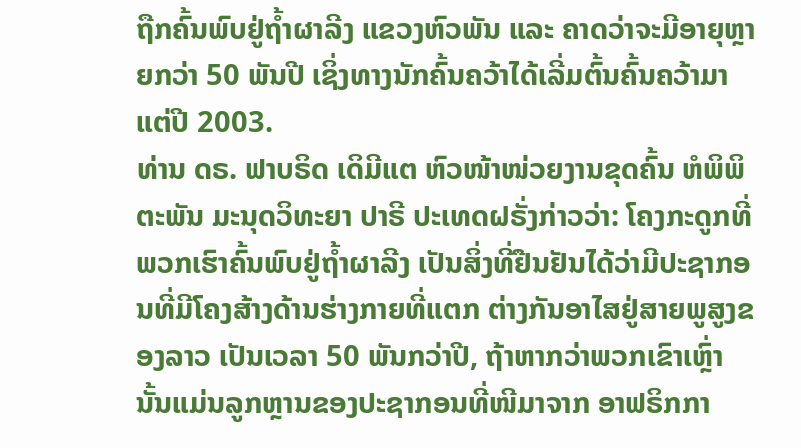ຖືກຄົ້ນພົບຢູ່ຖ້ຳຜາລີງ ແຂວງຫົວພັນ ແລະ ຄາດວ່າຈະມີອາຍຸຫຼາຍກວ່າ 50 ພັນປີ ເຊິ່ງທາງນັກຄົ້ນຄວ້າໄດ້ເລີ່ມຕົ້ນຄົ້ນຄວ້າມາແຕ່ປີ 2003.
ທ່ານ ດຣ. ຟາບຣິດ ເດິມີແຕ ຫົວໜ້າໜ່ວຍງານຂຸດຄົ້ນ ຫໍພິພິຕະພັນ ມະນຸດວິທະຍາ ປາຣີ ປະເທດຝຣັ່ງກ່າວວ່າ: ໂຄງກະດູກທີ່ພວກເຮົາຄົ້ນພົບຢູ່ຖ້ຳຜາລີງ ເປັນສິ່ງທີ່ຢືນຢັນໄດ້ວ່າມີປະຊາກອນທີ່ມີໂຄງສ້າງດ້ານຮ່າງກາຍທີ່ແຕກ ຕ່າງກັນອາໄສຢູ່ສາຍພູສູງຂອງລາວ ເປັນເວລາ 50 ພັນກວ່າປີ, ຖ້າຫາກວ່າພວກເຂົາເຫຼົ່ານັ້ນແມ່ນລູກຫຼານຂອງປະຊາກອນທີ່ໜີມາຈາກ ອາຟຣິກກາ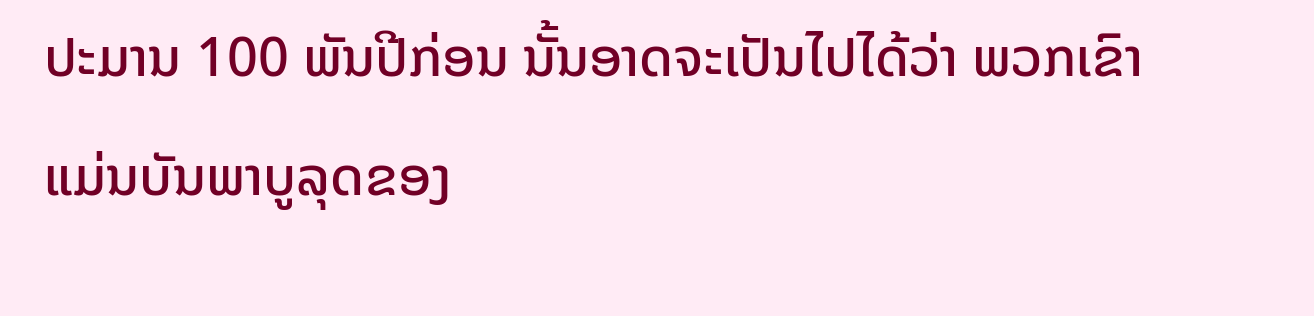ປະມານ 100 ພັນປີກ່ອນ ນັ້ນອາດຈະເປັນໄປໄດ້ວ່າ ພວກເຂົາແມ່ນບັນພາບູລຸດຂອງ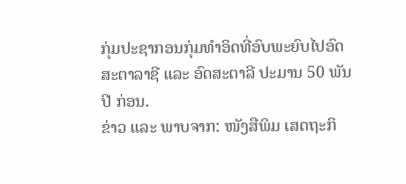ກຸ່ມປະຊາກອນກຸ່ມທຳອິດທີ່ອົບພະຍົບໄປອົດສະຕາລາຊີ ແລະ ອົດສະຕາລີ ປະມານ 50 ພັນປີ ກ່ອນ.
ຂ່າວ ແລະ ພາບຈາກ: ໜັງສືພິມ ເສດຖະກິ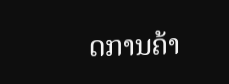ດການຄ້າ